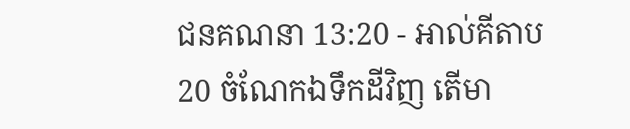ជនគណនា 13:20 - អាល់គីតាប20 ចំណែកឯទឹកដីវិញ តើមា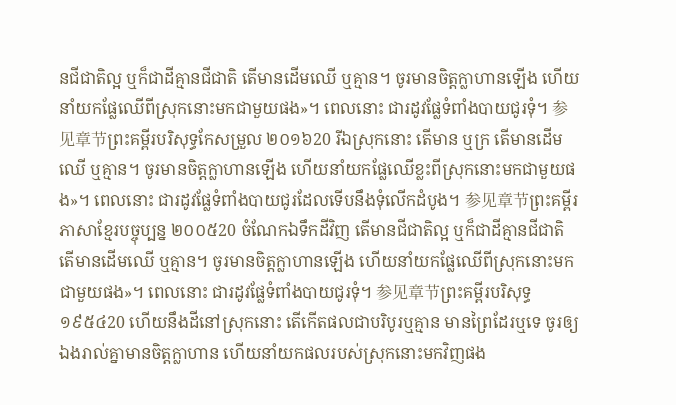នជីជាតិល្អ ឬក៏ជាដីគ្មានជីជាតិ តើមានដើមឈើ ឬគ្មាន។ ចូរមានចិត្តក្លាហានឡើង ហើយនាំយកផ្លែឈើពីស្រុកនោះមកជាមួយផង»។ ពេលនោះ ជារដូវផ្លែទំពាំងបាយជូរទុំ។ 参见章节ព្រះគម្ពីរបរិសុទ្ធកែសម្រួល ២០១៦20 រីឯស្រុកនោះ តើមាន ឬក្រ តើមានដើមឈើ ឬគ្មាន។ ចូរមានចិត្តក្លាហានឡើង ហើយនាំយកផ្លែឈើខ្លះពីស្រុកនោះមកជាមួយផង»។ ពេលនោះ ជារដូវផ្លែទំពាំងបាយជូរដែលទើបនឹងទុំលើកដំបូង។ 参见章节ព្រះគម្ពីរភាសាខ្មែរបច្ចុប្បន្ន ២០០៥20 ចំណែកឯទឹកដីវិញ តើមានជីជាតិល្អ ឬក៏ជាដីគ្មានជីជាតិ តើមានដើមឈើ ឬគ្មាន។ ចូរមានចិត្តក្លាហានឡើង ហើយនាំយកផ្លែឈើពីស្រុកនោះមកជាមួយផង»។ ពេលនោះ ជារដូវផ្លែទំពាំងបាយជូរទុំ។ 参见章节ព្រះគម្ពីរបរិសុទ្ធ ១៩៥៤20 ហើយនឹងដីនៅស្រុកនោះ តើកើតផលជាបរិបូរឬគ្មាន មានព្រៃដែរឬទេ ចូរឲ្យឯងរាល់គ្នាមានចិត្តក្លាហាន ហើយនាំយកផលរបស់ស្រុកនោះមកវិញផង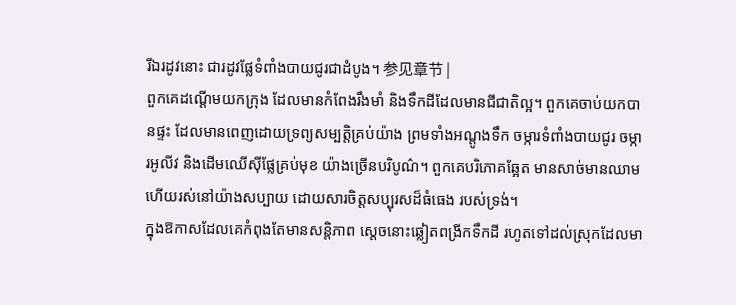រីឯរដូវនោះ ជារដូវផ្លែទំពាំងបាយជូរជាដំបូង។ 参见章节 |
ពួកគេដណ្ដើមយកក្រុង ដែលមានកំពែងរឹងមាំ និងទឹកដីដែលមានជីជាតិល្អ។ ពួកគេចាប់យកបានផ្ទះ ដែលមានពេញដោយទ្រព្យសម្បត្តិគ្រប់យ៉ាង ព្រមទាំងអណ្ដូងទឹក ចម្ការទំពាំងបាយជូរ ចម្ការអូលីវ និងដើមឈើស៊ីផ្លែគ្រប់មុខ យ៉ាងច្រើនបរិបូណ៌។ ពួកគេបរិភោគឆ្អែត មានសាច់មានឈាម ហើយរស់នៅយ៉ាងសប្បាយ ដោយសារចិត្តសប្បុរសដ៏ធំធេង របស់ទ្រង់។
ក្នុងឱកាសដែលគេកំពុងតែមានសន្តិភាព ស្ដេចនោះឆ្លៀតពង្រីកទឹកដី រហូតទៅដល់ស្រុកដែលមា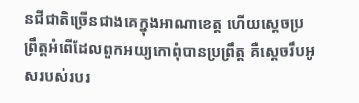នជីជាតិច្រើនជាងគេក្នុងអាណាខេត្ត ហើយស្តេចប្រព្រឹត្តអំពើដែលពួកអយ្យកោពុំបានប្រព្រឹត្ត គឺស្តេចរឹបអូសរបស់របរ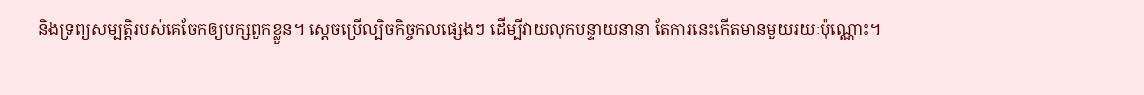និងទ្រព្យសម្បត្តិរបស់គេចែកឲ្យបក្សពួកខ្លួន។ ស្ដេចប្រើល្បិចកិច្ចកលផ្សេងៗ ដើម្បីវាយលុកបន្ទាយនានា តែការនេះកើតមានមួយរយៈប៉ុណ្ណោះ។